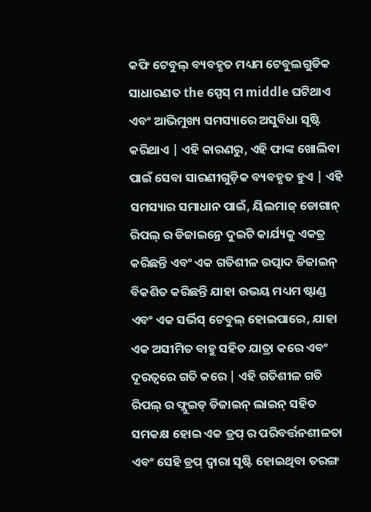କଫି ଟେବୁଲ୍ ବ୍ୟବହୃତ ମଧ୍ୟମ ଟେବୁଲଗୁଡିକ ସାଧାରଣତ the ସ୍ପେସ୍ ମ middle ଘଟିଥାଏ ଏବଂ ଆଭିମୁଖ୍ୟ ସମସ୍ୟାରେ ଅସୁବିଧା ସୃଷ୍ଟି କରିଥାଏ | ଏହି କାରଣରୁ, ଏହି ଫାଙ୍କ ଖୋଲିବା ପାଇଁ ସେବା ସାରଣୀଗୁଡ଼ିକ ବ୍ୟବହୃତ ହୁଏ | ଏହି ସମସ୍ୟାର ସମାଧାନ ପାଇଁ, ୟିଲମାଜ୍ ଡୋଗାନ୍ ରିପଲ୍ ର ଡିଜାଇନ୍ରେ ଦୁଇଟି କାର୍ଯ୍ୟକୁ ଏକତ୍ର କରିଛନ୍ତି ଏବଂ ଏକ ଗତିଶୀଳ ଉତ୍ପାଦ ଡିଜାଇନ୍ ବିକଶିତ କରିଛନ୍ତି ଯାହା ଉଭୟ ମଧ୍ୟମ ଷ୍ଟାଣ୍ଡ ଏବଂ ଏକ ସର୍ଭିସ୍ ଟେବୁଲ୍ ହୋଇପାରେ, ଯାହା ଏକ ଅସୀମିତ ବାହୁ ସହିତ ଯାତ୍ରା କରେ ଏବଂ ଦୂରତ୍ୱରେ ଗତି କରେ | ଏହି ଗତିଶୀଳ ଗତି ରିପଲ୍ ର ଫ୍ଲୁଇଡ୍ ଡିଜାଇନ୍ ଲାଇନ୍ ସହିତ ସମକକ୍ଷ ହୋଇ ଏକ ଡ୍ରପ୍ ର ପରିବର୍ତ୍ତନଶୀଳତା ଏବଂ ସେହି ଡ୍ରପ୍ ଦ୍ୱାରା ସୃଷ୍ଟି ହୋଇଥିବା ତରଙ୍ଗ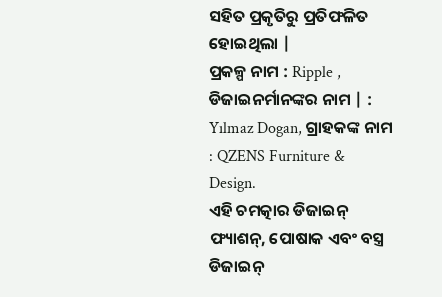ସହିତ ପ୍ରକୃତିରୁ ପ୍ରତିଫଳିତ ହୋଇଥିଲା |
ପ୍ରକଳ୍ପ ନାମ : Ripple , ଡିଜାଇନର୍ମାନଙ୍କର ନାମ | : Yılmaz Dogan, ଗ୍ରାହକଙ୍କ ନାମ : QZENS Furniture & Design.
ଏହି ଚମତ୍କାର ଡିଜାଇନ୍ ଫ୍ୟାଶନ୍, ପୋଷାକ ଏବଂ ବସ୍ତ୍ର ଡିଜାଇନ୍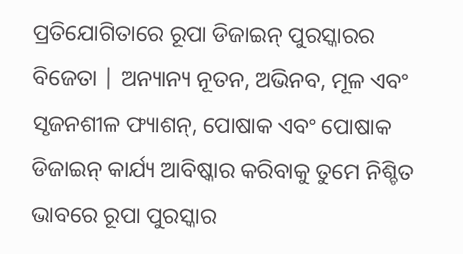ପ୍ରତିଯୋଗିତାରେ ରୂପା ଡିଜାଇନ୍ ପୁରସ୍କାରର ବିଜେତା | ଅନ୍ୟାନ୍ୟ ନୂତନ, ଅଭିନବ, ମୂଳ ଏବଂ ସୃଜନଶୀଳ ଫ୍ୟାଶନ୍, ପୋଷାକ ଏବଂ ପୋଷାକ ଡିଜାଇନ୍ କାର୍ଯ୍ୟ ଆବିଷ୍କାର କରିବାକୁ ତୁମେ ନିଶ୍ଚିତ ଭାବରେ ରୂପା ପୁରସ୍କାର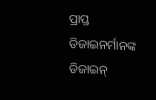ପ୍ରାପ୍ତ ଡିଜାଇନର୍ମାନଙ୍କ ଡିଜାଇନ୍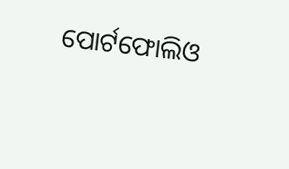ପୋର୍ଟଫୋଲିଓ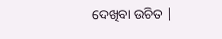ଦେଖିବା ଉଚିତ |